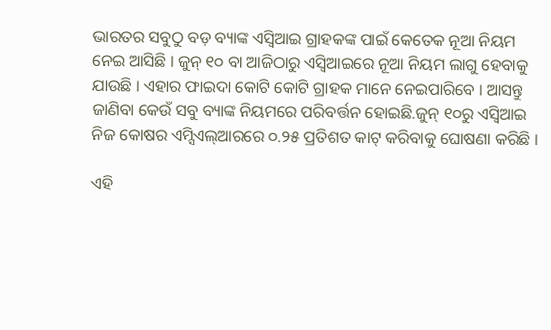ଭାରତର ସବୁଠୁ ବଡ଼ ବ୍ୟାଙ୍କ ଏସ୍ବିଆଇ ଗ୍ରାହକଙ୍କ ପାଇଁ କେତେକ ନୂଆ ନିୟମ ନେଇ ଆସିଛି । ଜୁନ୍ ୧୦ ବା ଆଜିଠାରୁ ଏସ୍ବିଆଇରେ ନୂଆ ନିୟମ ଲାଗୁ ହେବାକୁ ଯାଉଛି । ଏହାର ଫାଇଦା କୋଟି କୋଟି ଗ୍ରାହକ ମାନେ ନେଇପାରିବେ । ଆସନ୍ତୁ ଜାଣିବା କେଉଁ ସବୁ ବ୍ୟାଙ୍କ ନିୟମରେ ପରିବର୍ତ୍ତନ ହୋଇଛି.ଜୁନ୍ ୧୦ରୁ ଏସ୍ବିଆଇ ନିଜ କୋଷର ଏମ୍ସିଏଲ୍ଆରରେ ୦.୨୫ ପ୍ରତିଶତ କାଟ୍ କରିବାକୁ ଘୋଷଣା କରିଛି ।

ଏହି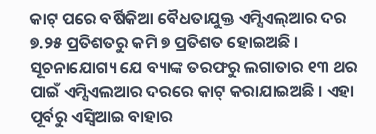କାଟ୍ ପରେ ବର୍ଷିକିଆ ବୈଧତାଯୁକ୍ତ ଏମ୍ସିଏଲ୍ଆର ଦର ୭.୨୫ ପ୍ରତିଶତରୁ କମି ୭ ପ୍ରତିଶତ ହୋଇଅଛି । ସୂଚନାଯୋଗ୍ୟ ଯେ ବ୍ୟାଙ୍କ ତରଫରୁ ଲଗାତାର ୧୩ ଥର ପାଇଁ ଏମ୍ସିଏଲଆର ଦରରେ କାଟ୍ କରାଯାଇଅଛି । ଏହା ପୂର୍ବରୁ ଏସ୍ବିଆଇ ବାହାର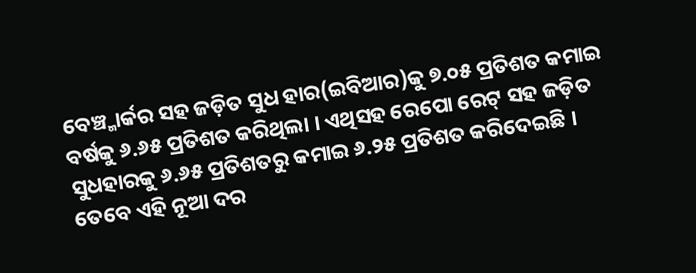ବେଞ୍ଚ୍ମାର୍କର ସହ ଜଡ଼ିତ ସୁଧ ହାର(ଇବିଆର)କୁ ୭.୦୫ ପ୍ରତିଶତ କମାଇ ବର୍ଷକୁ ୬.୬୫ ପ୍ରତିଶତ କରିଥିଲା । ଏଥିସହ ରେପୋ ରେଟ୍ ସହ ଜଡ଼ିତ ସୁଧହାରକୁ ୬.୬୫ ପ୍ରତିଶତରୁ କମାଇ ୬.୨୫ ପ୍ରତିଶତ କରିଦେଇଛି ।
ତେବେ ଏହି ନୂଆ ଦର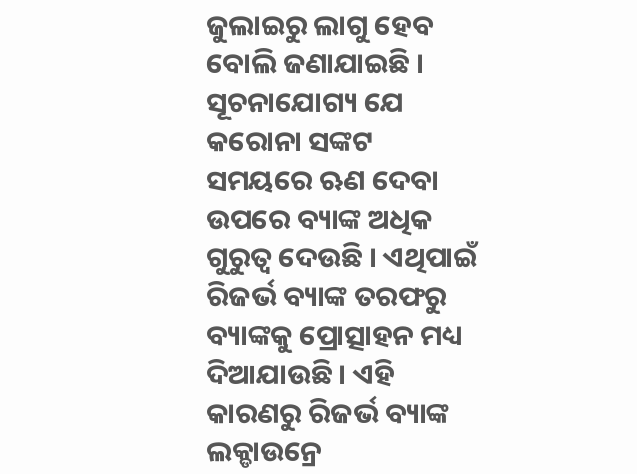ଜୁଲାଇରୁ ଲାଗୁ ହେବ ବୋଲି ଜଣାଯାଇଛି । ସୂଚନାଯୋଗ୍ୟ ଯେ କରୋନା ସଙ୍କଟ ସମୟରେ ଋଣ ଦେବା ଉପରେ ବ୍ୟାଙ୍କ ଅଧିକ ଗୁରୁତ୍ୱ ଦେଉଛି । ଏଥିପାଇଁ ରିଜର୍ଭ ବ୍ୟାଙ୍କ ତରଫରୁ ବ୍ୟାଙ୍କକୁ ପ୍ରୋତ୍ସାହନ ମଧ୍ୟ ଦିଆଯାଉଛି । ଏହି କାରଣରୁ ରିଜର୍ଭ ବ୍ୟାଙ୍କ ଲକ୍ଡାଉନ୍ରେ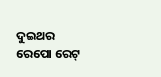ଦୁଇଥର ରେପୋ ରେଟ୍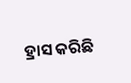ହ୍ରାସ କରିଛି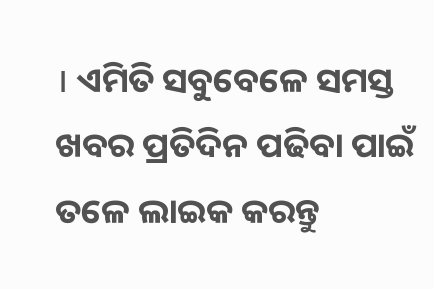। ଏମିତି ସବୁବେଳେ ସମସ୍ତ ଖବର ପ୍ରତିଦିନ ପଢିବା ପାଇଁ ତଳେ ଲାଇକ କରନ୍ତୁ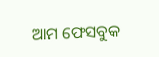ଆମ ଫେସବୁକ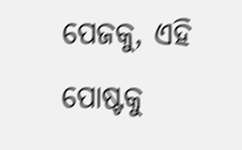ପେଜକୁ, ଏହି ପୋଷ୍ଟକୁ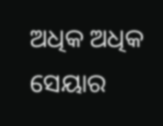ଅଧିକ ଅଧିକ ସେୟାର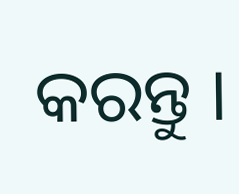କରନ୍ତୁ ।